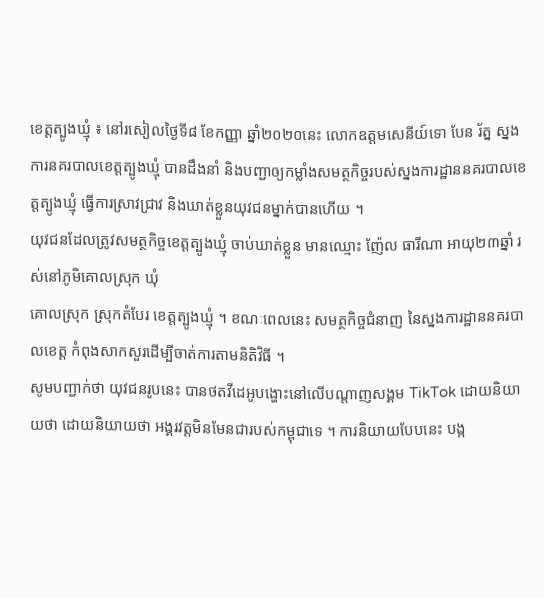ខេត្តត្បូងឃ្មុំ ៖ នៅរសៀលថ្ងៃទី៨ ខែកញ្ញា ឆ្នាំ២០២០នេះ លោកឧត្ដមសេនីយ៍ទោ បែន រ័ត្ន ស្នងការនគរបាលខេត្តត្បូងឃ្មុំ បានដឹងនាំ និងបញ្ជាឲ្យកម្លាំងសមត្ថកិច្ចរបស់ស្នងការដ្ឋាននគរបាលខេត្តត្បូងឃ្មុំ ធ្វើការស្រាវជ្រាវ និងឃាត់ខ្លួនយុវជនម្នាក់បានហើយ ។
យុវជនដែលត្រូវសមត្ថកិច្ចខេត្តត្បូងឃ្មុំ ចាប់ឃាត់ខ្លួន មានឈ្មោះ ញ៉ែល ធារីណា អាយុ២៣ឆ្នាំ រស់នៅភូមិគោលស្រុក ឃុំ
គោលស្រុក ស្រុកតំបែរ ខេត្តត្បូងឃ្មុំ ។ ខណៈពេលនេះ សមត្ថកិច្ចជំនាញ នៃស្នងការដ្ឋាននគរបាលខេត្ត កំពុងសាកសួរដើម្បីចាត់ការតាមនិតិវិធី ។
សូមបញ្ជាក់ថា យុវជនរូបនេះ បានថតវីដេអូបង្ហោះនៅលើបណ្ដាញសង្គម TikTok ដោយនិយាយថា ដោយនិយាយថា អង្គរវត្តមិនមែនជារបស់កម្ពុជាទេ ។ ការនិយាយបែបនេះ បង្ក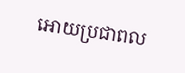អោយប្រជាពល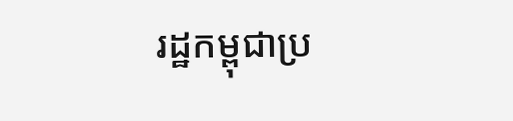រដ្ឋកម្ពុជាប្រ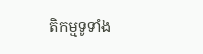តិកម្មទូទាំង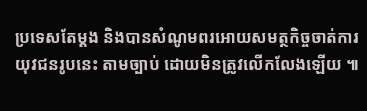ប្រទេសតែម្ដង និងបានសំណូមពរអោយសមត្ថកិច្ចចាត់ការយុវជនរូបនេះ តាមច្បាប់ ដោយមិនត្រូវលើកលែងឡើយ ៕